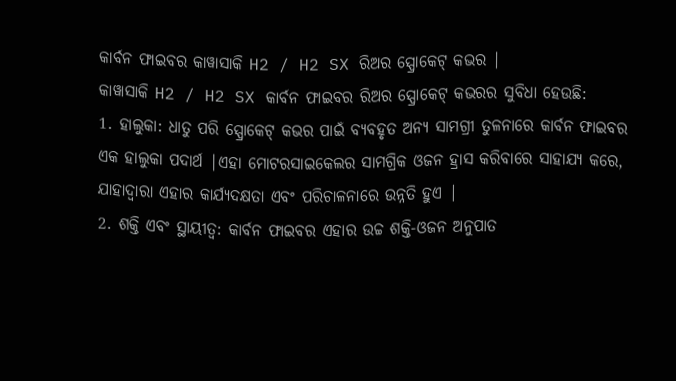କାର୍ବନ ଫାଇବର କାୱାସାକି H2 / H2 SX ରିଅର ସ୍ପ୍ରୋକେଟ୍ କଭର |
କାୱାସାକି H2 / H2 SX କାର୍ବନ ଫାଇବର ରିଅର ସ୍ପ୍ରୋକେଟ୍ କଭରର ସୁବିଧା ହେଉଛି:
1. ହାଲୁକା: ଧାତୁ ପରି ସ୍ପ୍ରୋକେଟ୍ କଭର ପାଇଁ ବ୍ୟବହୃତ ଅନ୍ୟ ସାମଗ୍ରୀ ତୁଳନାରେ କାର୍ବନ ଫାଇବର ଏକ ହାଲୁକା ପଦାର୍ଥ |ଏହା ମୋଟରସାଇକେଲର ସାମଗ୍ରିକ ଓଜନ ହ୍ରାସ କରିବାରେ ସାହାଯ୍ୟ କରେ, ଯାହାଦ୍ୱାରା ଏହାର କାର୍ଯ୍ୟଦକ୍ଷତା ଏବଂ ପରିଚାଳନାରେ ଉନ୍ନତି ହୁଏ |
2. ଶକ୍ତି ଏବଂ ସ୍ଥାୟୀତ୍ୱ: କାର୍ବନ ଫାଇବର ଏହାର ଉଚ୍ଚ ଶକ୍ତି-ଓଜନ ଅନୁପାତ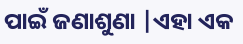ପାଇଁ ଜଣାଶୁଣା |ଏହା ଏକ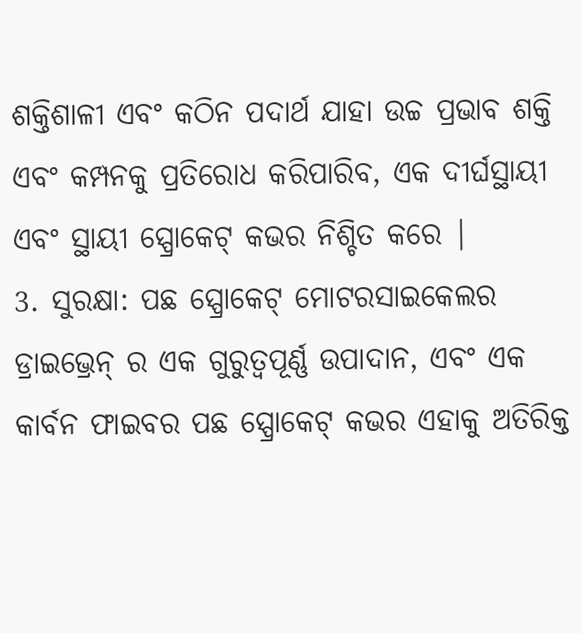ଶକ୍ତିଶାଳୀ ଏବଂ କଠିନ ପଦାର୍ଥ ଯାହା ଉଚ୍ଚ ପ୍ରଭାବ ଶକ୍ତି ଏବଂ କମ୍ପନକୁ ପ୍ରତିରୋଧ କରିପାରିବ, ଏକ ଦୀର୍ଘସ୍ଥାୟୀ ଏବଂ ସ୍ଥାୟୀ ସ୍ପ୍ରୋକେଟ୍ କଭର ନିଶ୍ଚିତ କରେ |
3. ସୁରକ୍ଷା: ପଛ ସ୍ପ୍ରୋକେଟ୍ ମୋଟରସାଇକେଲର ଡ୍ରାଇଭ୍ରେନ୍ ର ଏକ ଗୁରୁତ୍ୱପୂର୍ଣ୍ଣ ଉପାଦାନ, ଏବଂ ଏକ କାର୍ବନ ଫାଇବର ପଛ ସ୍ପ୍ରୋକେଟ୍ କଭର ଏହାକୁ ଅତିରିକ୍ତ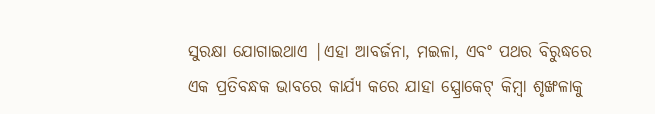ସୁରକ୍ଷା ଯୋଗାଇଥାଏ |ଏହା ଆବର୍ଜନା, ମଇଳା, ଏବଂ ପଥର ବିରୁଦ୍ଧରେ ଏକ ପ୍ରତିବନ୍ଧକ ଭାବରେ କାର୍ଯ୍ୟ କରେ ଯାହା ସ୍ପ୍ରୋକେଟ୍ କିମ୍ବା ଶୃଙ୍ଖଳାକୁ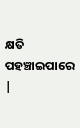କ୍ଷତି ପହଞ୍ଚାଇପାରେ |